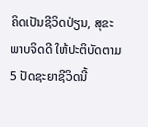ຄິດເປັນຊີວິດປ່ຽນ, ສຸຂະພາບຈິດດີ ໃຫ້ປະຕິບັດຕາມ 5 ປັດຊະຍາຊີວິດນີ້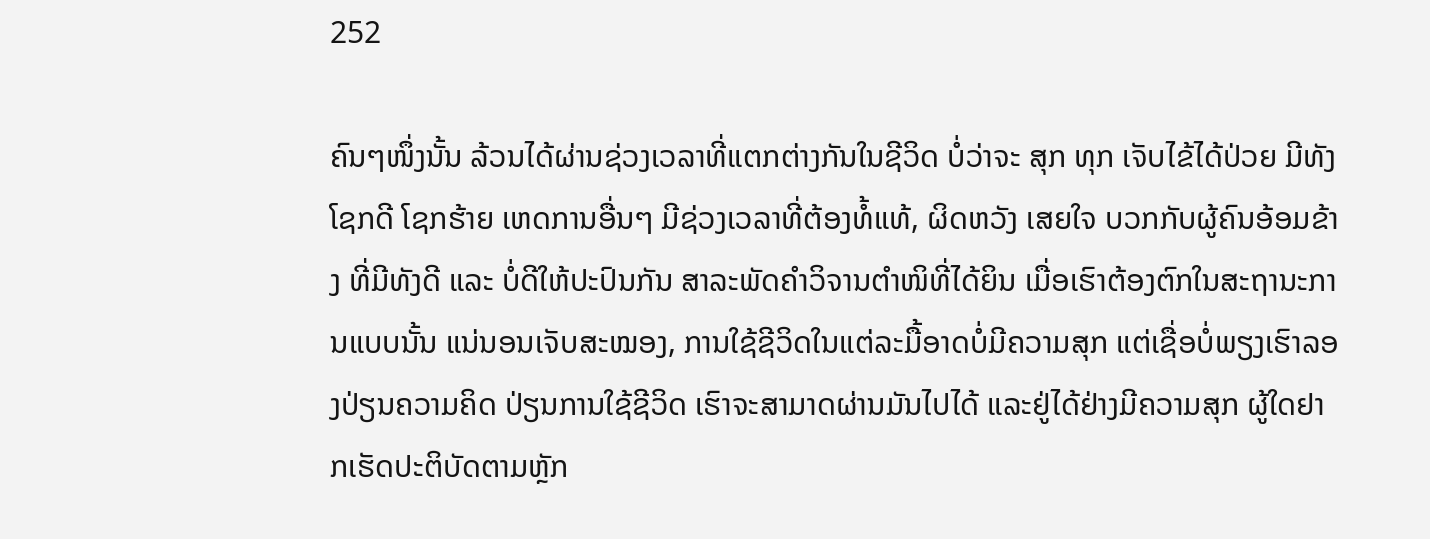252

ຄົນໆໜຶ່ງນັ້ນ ລ້ວນໄດ້ຜ່ານຊ່ວງເວລາທີ່ແຕກຕ່າງກັນໃນຊີວິດ ບໍ່ວ່າຈະ ສຸກ ທຸກ ເຈັບໄຂ້ໄດ້ປ່ວຍ ມີທັງໂຊກດີ ໂຊກຮ້າຍ ເຫດການອື່ນໆ ມີຊ່ວງເວລາທີ່ຕ້ອງທໍ້ແທ້, ຜິດຫວັງ ເສຍໃຈ ບວກກັບຜູ້ຄົນອ້ອມຂ້າງ ທີ່ມີທັງດີ ແລະ ບໍ່ດີໃຫ້ປະປົນກັນ ສາລະພັດຄໍາວິຈານຕຳໜິທີ່ໄດ້ຍິນ ເມື່ອເຮົາຕ້ອງຕົກໃນສະຖານະການແບບນັ້ນ ແນ່ນອນເຈັບສະໝອງ, ການໃຊ້ຊີວິດໃນແຕ່ລະມື້ອາດບໍ່ມີຄວາມສຸກ ແຕ່ເຊື່ອບໍ່ພຽງເຮົາລອງປ່ຽນຄວາມຄິດ ປ່ຽນການໃຊ້ຊີວິດ ເຮົາຈະສາມາດຜ່ານມັນໄປໄດ້ ແລະຢູ່ໄດ້ຢ່າງມີຄວາມສຸກ ຜູ້ໃດຢາກເຮັດປະຕິບັດຕາມຫຼັກ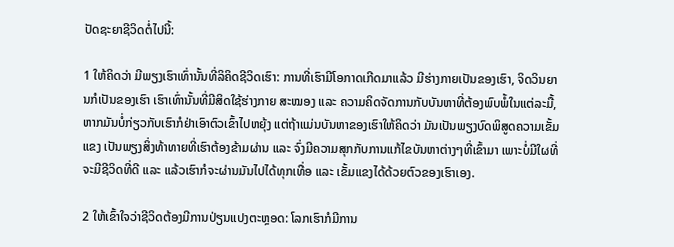ປັດຊະຍາຊີວິດຕໍ່ໄປນີ້:

1 ໃຫ້ຄິດວ່າ ມີພຽງເຮົາເທົ່ານັ້ນທີ່ລິຄິດຊີວິດເຮົາ: ການທີ່ເຮົາມີໂອກາດເກີດມາແລ້ວ ມີຮ່າງກາຍເປັນຂອງເຮົາ, ຈິດວິນຍານກໍເປັນຂອງເຮົາ ເຮົາເທົ່ານັ້ນທີ່ມີສິດໃຊ້ຮ່າງກາຍ ສະໝອງ ແລະ ຄວາມຄິດຈັດການກັບບັນຫາທີ່ຕ້ອງພົບພໍ້ໃນແຕ່ລະມື້, ຫາກມັນບໍ່ກ່ຽວກັບເຮົາກໍຢ່າເອົາຕົວເຂົ້າໄປຫຍຸ້ງ ແຕ່ຖ້າແມ່ນບັນຫາຂອງເຮົາໃຫ້ຄິດວ່າ ມັນເປັນພຽງບົດພິສູດຄວາມເຂັ້ມແຂງ ເປັນພຽງສິ່ງທ້າທາຍທີ່ເຮົາຕ້ອງຂ້າມຜ່ານ ແລະ ຈົ່ງມີຄວາມສຸກກັບການແກ້ໄຂບັນຫາຕ່າງໆທີ່ເຂົ້າມາ ເພາະບໍ່ມີໃຜທີ່ຈະມີຊີວິດທີ່ດີ ແລະ ແລ້ວເຮົາກໍຈະຜ່ານມັນໄປໄດ້ທຸກເທື່ອ ແລະ ເຂັ້ມແຂງໄດ້ດ້ວຍຕົວຂອງເຮົາເອງ.

2 ໃຫ້ເຂົ້າໃຈວ່າຊີວິດຕ້ອງມີການປ່ຽນແປງຕະຫຼອດ: ໂລກເຮົາກໍມີການ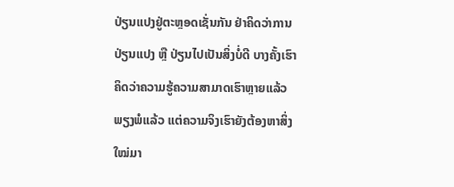ປ່ຽນແປງຢູ່ຕະຫຼອດເຊັ່ນກັນ ຢ່າຄິດວ່າການປ່ຽນແປງ ຫຼື ປ່ຽນໄປເປັນສິ່ງບໍ່ດີ ບາງຄັ້ງເຮົາຄິດວ່າຄວາມຮູ້ຄວາມສາມາດເຮົາຫຼາຍແລ້ວ ພຽງພໍແລ້ວ ແຕ່ຄວາມຈິງເຮົາຍັງຕ້ອງຫາສິ່ງໃໝ່ມາ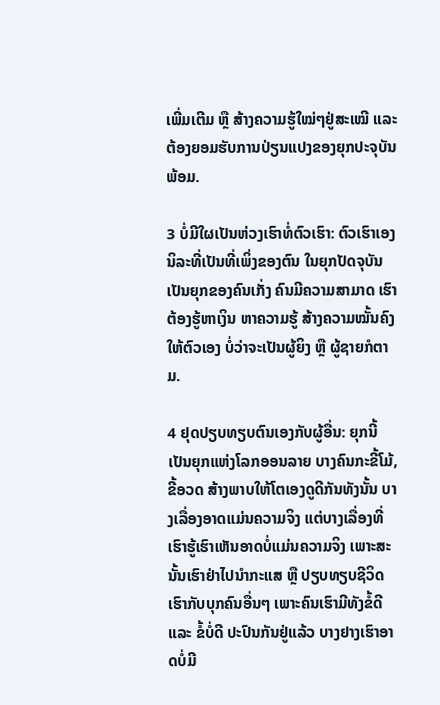ເພີ່ມເຕີມ ຫຼື ສ້າງຄວາມຮູ້ໃໝ່ໆຢູ່ສະເໝີ ແລະ ຕ້ອງຍອມຮັບການປ່ຽນແປງຂອງຍຸກປະຈຸບັນພ້ອມ.

3 ບໍ່ມີໃຜເປັນຫ່ວງເຮົາທໍ່ຕົວເຮົາ: ຕົວເຮົາເອງນິລະທີ່ເປັນທີ່ເພິ່ງຂອງຕົນ ໃນຍຸກປັດຈຸບັນເປັນຍຸກຂອງຄົນເກັ່ງ ຄົນມີຄວາມສາມາດ ເຮົາຕ້ອງຮູ້ຫາເງິນ ຫາຄວາມຮູ້ ສ້າງຄວາມໝັ້ນຄົງໃຫ້ຕົວເອງ ບໍ່ວ່າຈະເປັນຜູ້ຍິງ ຫຼື ຜູ້ຊາຍກໍຕາມ.

4 ຢຸດປຽບທຽບຕົນເອງກັບຜູ້ອື່ນ: ຍຸກນີ້ເປັນຍຸກແຫ່ງໂລກອອນລາຍ ບາງຄົນກະຂີ້ໂມ້, ຂີ້ອວດ ສ້າງພາບໃຫ້ໂຕເອງດູດີກັນທັງນັ້ນ ບາງເລື່ອງອາດແມ່ນຄວາມຈິງ ແຕ່ບາງເລື່ອງທີ່ເຮົາຮູ້ເຮົາເຫັນອາດບໍ່ແມ່ນຄວາມຈິງ ເພາະສະນັ້ນເຮົາຢ່າໄປນໍາກະແສ ຫຼື ປຽບທຽບຊີວິດເຮົາກັບບຸກຄົນອື່ນໆ ເພາະຄົນເຮົາມີທັງຂໍ້ດີ ແລະ ຂໍ້ບໍ່ດີ ປະປົນກັນຢູ່ແລ້ວ ບາງຢາງເຮົາອາດບໍ່ມີ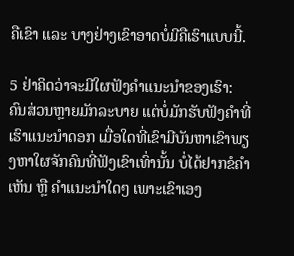ຄືເຂົາ ແລະ ບາງຢ່າງເຂົາອາດບໍ່ມີຄືເຮົາແບບນີ້.

5 ຢ່າຄິດວ່າຈະມີໃຜຟັງຄໍາແນະນໍາຂອງເຮົາ: ຄົນສ່ວນຫຼາຍມັກລະບາຍ ແຕ່ບໍ່ມັກຮັບຟັງຄໍາທີ່ເຮົາແນະນໍາດອກ ເມື່ອໃດທີ່ເຂົາມີບັນຫາເຂົາພຽງຫາໃຜຈັກຄົນທີ່ຟັງເຂົາເທົ່ານັ້ນ ບໍ່ໄດ້ຢາກຂໍຄໍາເຫັນ ຫຼື ຄໍາແນະນໍາໃດໆ ເພາະເຂົາເອງ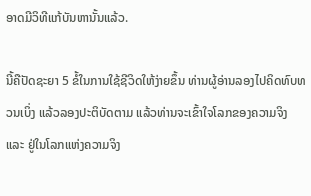ອາດມີວິທີແກ້ບັນຫານັ້ນແລ້ວ.

ນີ້ຄືປັດຊະຍາ 5 ຂໍ້ໃນການໃຊ້ຊີວິດໃຫ້ງ່າຍຂຶ້ນ ທ່ານຜູ້ອ່ານລອງໄປຄິດທົບທວນເບິ່ງ ແລ້ວລອງປະຕິບັດຕາມ ແລ້ວທ່ານຈະເຂົ້າໃຈໂລກຂອງຄວາມຈິງ ແລະ ຢູ່ໃນໂລກແຫ່ງຄວາມຈິງ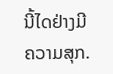ນີ້ໄດຢ່າງມີຄວາມສຸກ.